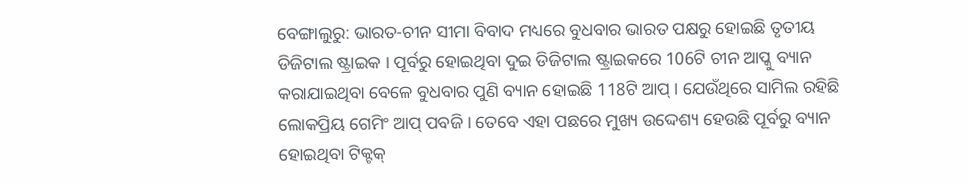ବେଙ୍ଗାଲୁରୁ: ଭାରତ-ଚୀନ ସୀମା ବିବାଦ ମଧ୍ୟରେ ବୁଧବାର ଭାରତ ପକ୍ଷରୁ ହୋଇଛି ତୃତୀୟ ଡିଜିଟାଲ ଷ୍ଟ୍ରାଇକ । ପୂର୍ବରୁ ହୋଇଥିବା ଦୁଇ ଡିଜିଟାଲ ଷ୍ଟ୍ରାଇକରେ 106ଟି ଚୀନ ଆପ୍କୁ ବ୍ୟାନ କରାଯାଇଥିବା ବେଳେ ବୁଧବାର ପୁଣି ବ୍ୟାନ ହୋଇଛି 118ଟି ଆପ୍ । ଯେଉଁଥିରେ ସାମିଲ ରହିଛି ଲୋକପ୍ରିୟ ଗେମିଂ ଆପ୍ ପବଜି । ତେବେ ଏହା ପଛରେ ମୁଖ୍ୟ ଉଦ୍ଦେଶ୍ୟ ହେଉଛି ପୂର୍ବରୁ ବ୍ୟାନ ହୋଇଥିବା ଟିକ୍ଟକ୍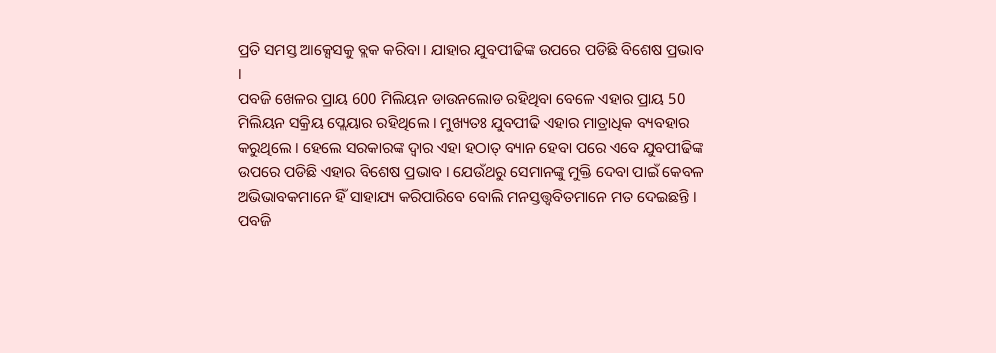ପ୍ରତି ସମସ୍ତ ଆକ୍ସେସକୁ ବ୍ଲକ କରିବା । ଯାହାର ଯୁବପୀଢିଙ୍କ ଉପରେ ପଡିଛି ବିଶେଷ ପ୍ରଭାବ ।
ପବଜି ଖେଳର ପ୍ରାୟ 600 ମିଲିୟନ ଡାଉନଲୋଡ ରହିଥିବା ବେଳେ ଏହାର ପ୍ରାୟ 50 ମିଲିୟନ ସକ୍ରିୟ ପ୍ଲେୟାର ରହିଥିଲେ । ମୁଖ୍ୟତଃ ଯୁବପୀଢି ଏହାର ମାତ୍ରାଧିକ ବ୍ୟବହାର କରୁଥିଲେ । ହେଲେ ସରକାରଙ୍କ ଦ୍ବାର ଏହା ହଠାତ୍ ବ୍ୟାନ ହେବା ପରେ ଏବେ ଯୁବପୀଢିଙ୍କ ଉପରେ ପଡିଛି ଏହାର ବିଶେଷ ପ୍ରଭାବ । ଯେଉଁଥରୁ ସେମାନଙ୍କୁ ମୁକ୍ତି ଦେବା ପାଇଁ କେବଳ ଅଭିଭାବକମାନେ ହିଁ ସାହାଯ୍ୟ କରିପାରିବେ ବୋଲି ମନସ୍ତତ୍ତ୍ବବିତମାନେ ମତ ଦେଇଛନ୍ତି ।
ପବଜି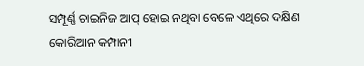ସମ୍ପୂର୍ଣ୍ଣ ଚାଇନିଜ ଆପ୍ ହୋଇ ନଥିବା ବେଳେ ଏଥିରେ ଦକ୍ଷିଣ କୋରିଆନ କମ୍ପାନୀ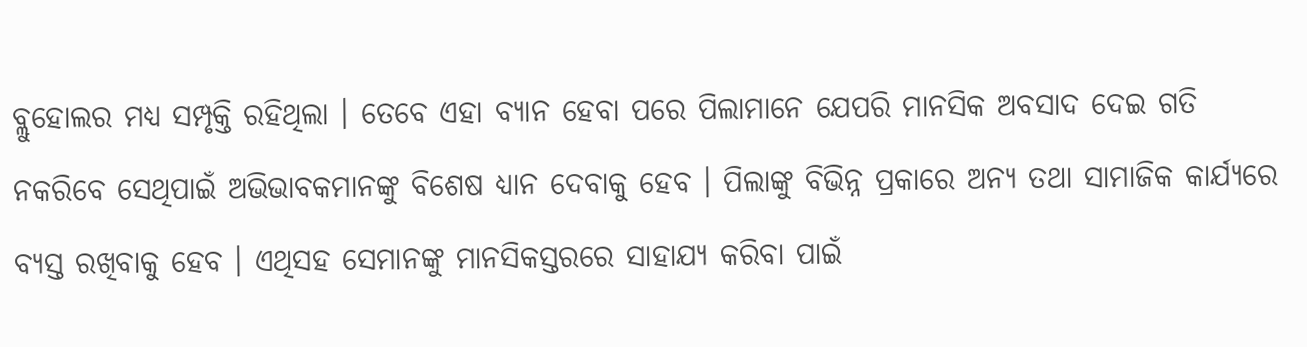ବ୍ଲୁହୋଲର ମଧ୍ୟ ସମ୍ପୃକ୍ତି ରହିଥିଲା । ତେବେ ଏହା ବ୍ୟାନ ହେବା ପରେ ପିଲାମାନେ ଯେପରି ମାନସିକ ଅବସାଦ ଦେଇ ଗତି ନକରିବେ ସେଥିପାଇଁ ଅଭିଭାବକମାନଙ୍କୁ ବିଶେଷ ଧ୍ୟାନ ଦେବାକୁ ହେବ । ପିଲାଙ୍କୁ ବିଭିନ୍ନ ପ୍ରକାରେ ଅନ୍ୟ ତଥା ସାମାଜିକ କାର୍ଯ୍ୟରେ ବ୍ୟସ୍ତ ରଖିବାକୁ ହେବ । ଏଥିସହ ସେମାନଙ୍କୁ ମାନସିକସ୍ତରରେ ସାହାଯ୍ୟ କରିବା ପାଇଁ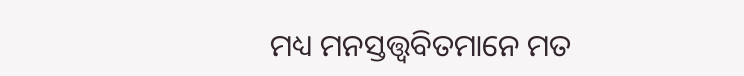ମଧ୍ୟ ମନସ୍ତତ୍ତ୍ବବିତମାନେ ମତ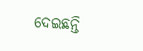ଦେଇଛନ୍ତି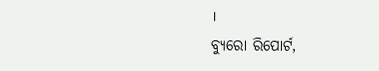।
ବ୍ୟୁରୋ ରିପୋର୍ଟ,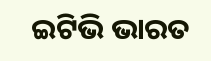ଇଟିଭି ଭାରତ